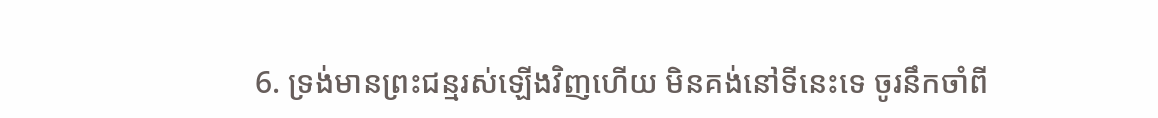6. ទ្រង់មានព្រះជន្មរស់ឡើងវិញហើយ មិនគង់នៅទីនេះទេ ចូរនឹកចាំពី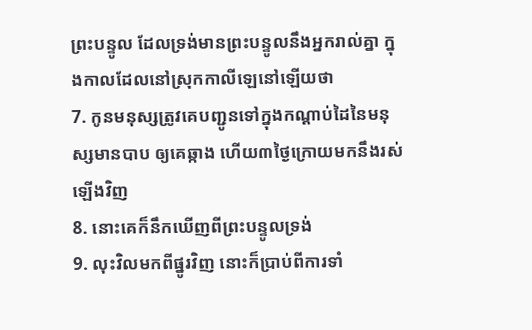ព្រះបន្ទូល ដែលទ្រង់មានព្រះបន្ទូលនឹងអ្នករាល់គ្នា ក្នុងកាលដែលនៅស្រុកកាលីឡេនៅឡើយថា
7. កូនមនុស្សត្រូវគេបញ្ជូនទៅក្នុងកណ្តាប់ដៃនៃមនុស្សមានបាប ឲ្យគេឆ្កាង ហើយ៣ថ្ងៃក្រោយមកនឹងរស់ឡើងវិញ
8. នោះគេក៏នឹកឃើញពីព្រះបន្ទូលទ្រង់
9. លុះវិលមកពីផ្នូរវិញ នោះក៏ប្រាប់ពីការទាំ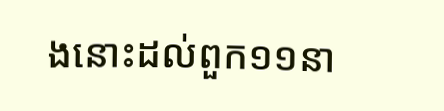ងនោះដល់ពួក១១នា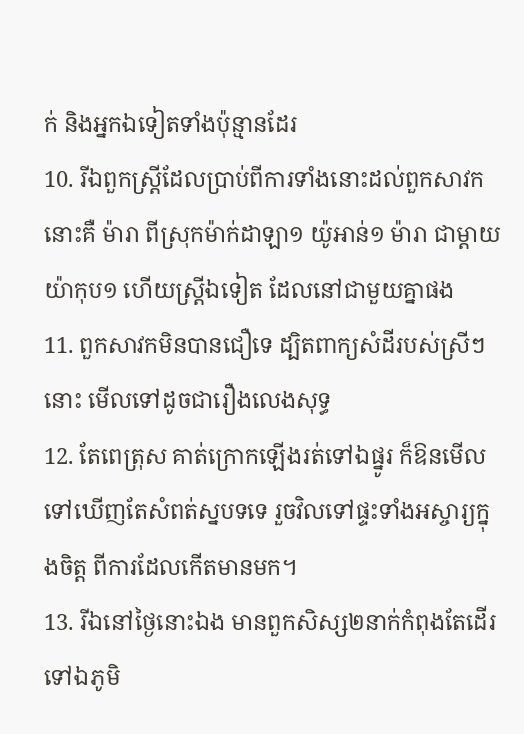ក់ និងអ្នកឯទៀតទាំងប៉ុន្មានដែរ
10. រីឯពួកស្ត្រីដែលប្រាប់ពីការទាំងនោះដល់ពួកសាវក នោះគឺ ម៉ារា ពីស្រុកម៉ាក់ដាឡា១ យ៉ូអាន់១ ម៉ារា ជាម្តាយយ៉ាកុប១ ហើយស្ត្រីឯទៀត ដែលនៅជាមួយគ្នាផង
11. ពួកសាវកមិនបានជឿទេ ដ្បិតពាក្យសំដីរបស់ស្រីៗនោះ មើលទៅដូចជារឿងលេងសុទ្ធ
12. តែពេត្រុស គាត់ក្រោកឡើងរត់ទៅឯផ្នូរ ក៏ឱនមើលទៅឃើញតែសំពត់ស្នបទទេ រួចវិលទៅផ្ទះទាំងអស្ចារ្យក្នុងចិត្ត ពីការដែលកើតមានមក។
13. រីឯនៅថ្ងៃនោះឯង មានពួកសិស្ស២នាក់កំពុងតែដើរទៅឯភូមិ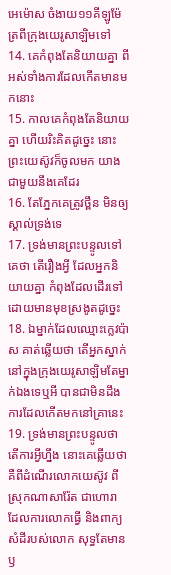អេម៉ោស ចំងាយ១១គីឡូម៉ែត្រពីក្រុងយេរូសាឡិមទៅ
14. គេកំពុងតែនិយាយគ្នា ពីអស់ទាំងការដែលកើតមានមកនោះ
15. កាលគេកំពុងតែនិយាយគ្នា ហើយរិះគិតដូច្នេះ នោះព្រះយេស៊ូវក៏ចូលមក យាងជាមួយនឹងគេដែរ
16. តែភ្នែកគេត្រូវថ្ពឹន មិនឲ្យស្គាល់ទ្រង់ទេ
17. ទ្រង់មានព្រះបន្ទូលទៅគេថា តើរឿងអ្វី ដែលអ្នកនិយាយគ្នា កំពុងដែលដើរទៅ ដោយមានមុខស្រងូតដូច្នេះ
18. ឯម្នាក់ដែលឈ្មោះក្លេវប៉ាស គាត់ឆ្លើយថា តើអ្នកស្នាក់នៅក្នុងក្រុងយេរូសាឡិមតែម្នាក់ឯងទេឬអី បានជាមិនដឹងការដែលកើតមកនៅគ្រានេះ
19. ទ្រង់មានព្រះបន្ទូលថា តើការអ្វីហ្នឹង នោះគេឆ្លើយថា គឺពីដំណើរលោកយេស៊ូវ ពីស្រុកណាសារ៉ែត ជាហោរា ដែលការលោកធ្វើ និងពាក្យសំដីរបស់លោក សុទ្ធតែមានឫ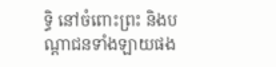ទ្ធិ នៅចំពោះព្រះ និងបណ្តាជនទាំងឡាយផង